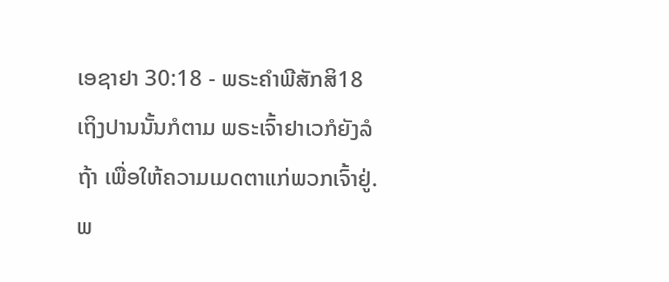ເອຊາຢາ 30:18 - ພຣະຄຳພີສັກສິ18 ເຖິງປານນັ້ນກໍຕາມ ພຣະເຈົ້າຢາເວກໍຍັງລໍຖ້າ ເພື່ອໃຫ້ຄວາມເມດຕາແກ່ພວກເຈົ້າຢູ່. ພ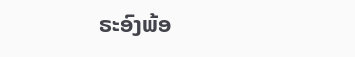ຣະອົງພ້ອ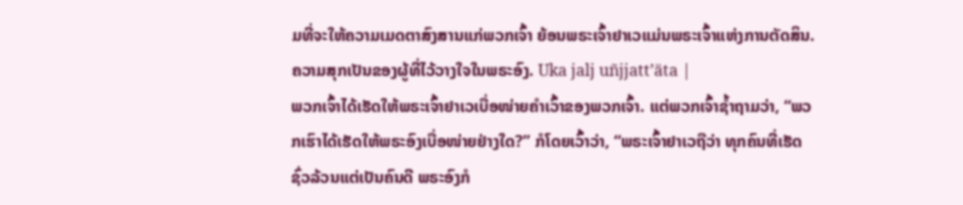ມທີ່ຈະໃຫ້ຄວາມເມດຕາສົງສານແກ່ພວກເຈົ້າ ຍ້ອນພຣະເຈົ້າຢາເວແມ່ນພຣະເຈົ້າແຫ່ງການຕັດສິນ. ຄວາມສຸກເປັນຂອງຜູ້ທີ່ໄວ້ວາງໃຈໃນພຣະອົງ. Uka jalj uñjjattʼäta |
ພວກເຈົ້າໄດ້ເຮັດໃຫ້ພຣະເຈົ້າຢາເວເບື່ອໜ່າຍຄຳເວົ້າຂອງພວກເຈົ້າ. ແຕ່ພວກເຈົ້າຊໍ້າຖາມວ່າ, “ພວກເຮົາໄດ້ເຮັດໃຫ້ພຣະອົງເບື່ອໜ່າຍຢ່າງໃດ?” ກໍໂດຍເວົ້າວ່າ, “ພຣະເຈົ້າຢາເວຖືວ່າ ທຸກຄົນທີ່ເຮັດຊົ່ວລ້ວນແຕ່ເປັນຄົນດີ ພຣະອົງກໍ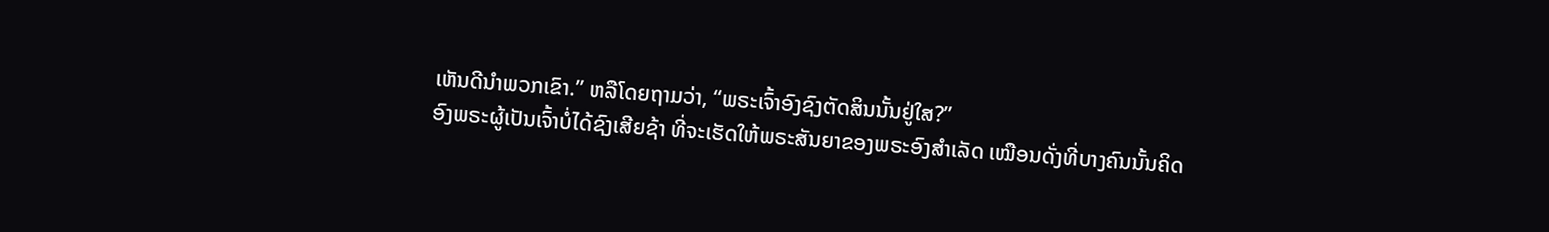ເຫັນດີນຳພວກເຂົາ.” ຫລືໂດຍຖາມວ່າ, “ພຣະເຈົ້າອົງຊົງຕັດສິນນັ້ນຢູ່ໃສ?”
ອົງພຣະຜູ້ເປັນເຈົ້າບໍ່ໄດ້ຊົງເສີຍຊ້າ ທີ່ຈະເຮັດໃຫ້ພຣະສັນຍາຂອງພຣະອົງສຳເລັດ ເໝືອນດັ່ງທີ່ບາງຄົນນັ້ນຄິດ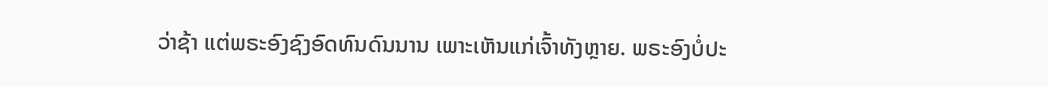ວ່າຊ້າ ແຕ່ພຣະອົງຊົງອົດທົນດົນນານ ເພາະເຫັນແກ່ເຈົ້າທັງຫຼາຍ. ພຣະອົງບໍ່ປະ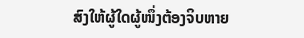ສົງໃຫ້ຜູ້ໃດຜູ້ໜຶ່ງຕ້ອງຈິບຫາຍ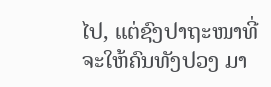ໄປ, ແຕ່ຊົງປາຖະໜາທີ່ຈະໃຫ້ຄົນທັງປວງ ມາ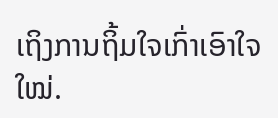ເຖິງການຖິ້ມໃຈເກົ່າເອົາໃຈໃໝ່.